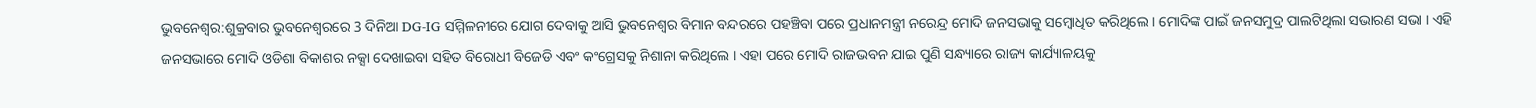ଭୁବନେଶ୍ୱର:ଶୁକ୍ରବାର ଭୁବନେଶ୍ୱରରେ 3 ଦିନିଆ DG-IG ସମ୍ମିଳନୀରେ ଯୋଗ ଦେବାକୁ ଆସି ଭୁବନେଶ୍ୱର ବିମାନ ବନ୍ଦରରେ ପହଞ୍ଚିବା ପରେ ପ୍ରଧାନମନ୍ତ୍ରୀ ନରେନ୍ଦ୍ର ମୋଦି ଜନସଭାକୁ ସମ୍ବୋଧିତ କରିଥିଲେ । ମୋଦିଙ୍କ ପାଇଁ ଜନସମୁଦ୍ର ପାଲଟିଥିଲା ସଭାରଣ ସଭା । ଏହି ଜନସଭାରେ ମୋଦି ଓଡିଶା ବିକାଶର ନକ୍ସା ଦେଖାଇବା ସହିତ ବିରୋଧୀ ବିଜେଡି ଏବଂ କଂଗ୍ରେସକୁ ନିଶାନା କରିଥିଲେ । ଏହା ପରେ ମୋଦି ରାଜଭବନ ଯାଇ ପୁଣି ସନ୍ଧ୍ୟାରେ ରାଜ୍ୟ କାର୍ଯ୍ୟାଳୟକୁ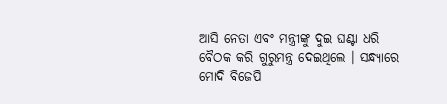ଆସି ନେତା ଏବଂ ମନ୍ତ୍ରୀଙ୍କୁ ଦୁଇ ଘଣ୍ଟା ଧରି ବୈଠକ କରି ଗୁରୁମନ୍ତ୍ର ଦେଇଥିଲେ । ସନ୍ଧ୍ୟାରେ ମୋଦି ବିଜେପି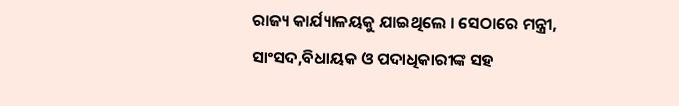ରାଜ୍ୟ କାର୍ଯ୍ୟାଳୟକୁ ଯାଇଥିଲେ । ସେଠାରେ ମନ୍ତ୍ରୀ, ସାଂସଦ,ବିଧାୟକ ଓ ପଦାଧିକାରୀଙ୍କ ସହ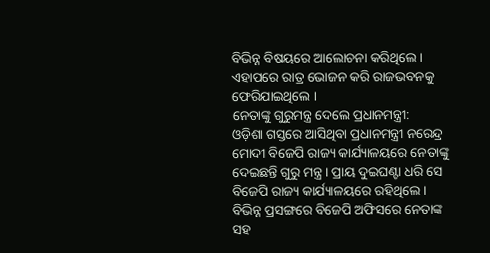ବିଭିନ୍ନ ବିଷୟରେ ଆଲୋଚନା କରିଥିଲେ । ଏହାପରେ ରାତ୍ର ଭୋଜନ କରି ରାଜଭବନକୁ ଫେରିଯାଇଥିଲେ ।
ନେତାଙ୍କୁ ଗୁରୁମନ୍ତ୍ର ଦେଲେ ପ୍ରଧାନମନ୍ତ୍ରୀ:
ଓଡ଼ିଶା ଗସ୍ତରେ ଆସିଥିବା ପ୍ରଧାନମନ୍ତ୍ରୀ ନରେନ୍ଦ୍ର ମୋଦୀ ବିଜେପି ରାଜ୍ୟ କାର୍ଯ୍ୟାଳୟରେ ନେତାଙ୍କୁ ଦେଇଛନ୍ତି ଗୁରୁ ମନ୍ତ୍ର । ପ୍ରାୟ ଦୁଇଘଣ୍ଟା ଧରି ସେ ବିଜେପି ରାଜ୍ୟ କାର୍ଯ୍ୟାଳୟରେ ରହିଥିଲେ । ବିଭିନ୍ନ ପ୍ରସଙ୍ଗରେ ବିଜେପି ଅଫିସରେ ନେତାଙ୍କ ସହ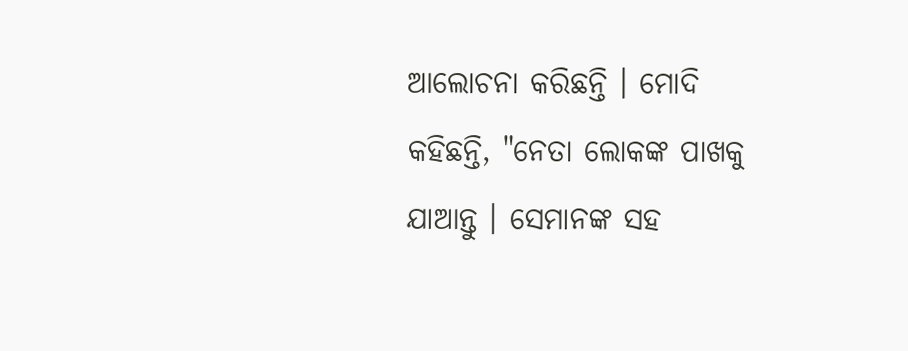ଆଲୋଚନା କରିଛନ୍ତି । ମୋଦି କହିଛନ୍ତି, "ନେତା ଲୋକଙ୍କ ପାଖକୁ ଯାଆନ୍ତୁ । ସେମାନଙ୍କ ସହ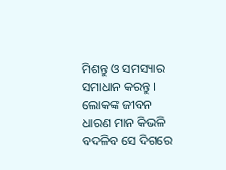ମିଶନ୍ତୁ ଓ ସମସ୍ୟାର ସମାଧାନ କରନ୍ତୁ । ଲୋକଙ୍କ ଜୀବନ ଧାରଣ ମାନ କିଭଳି ବଦଳିବ ସେ ଦିଗରେ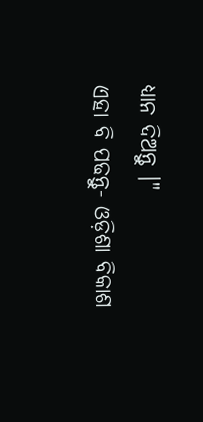ଧ୍ୟାନ ଦିଅନ୍ତୁ ।"
ଏହା ବି ପଢନ୍ତୁ- ଓଡ଼ିଶା ବିକାଶ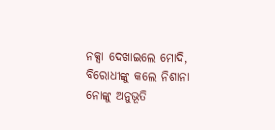ନକ୍ସା ଦେଖାଇଲେ ମୋଦି, ବିରୋଧୀଙ୍କୁ କଲେ ନିଶାନା
ନୋଙ୍କୁ ଅନୁଭୂତି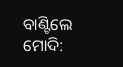ବାଣ୍ଟିଲେ ମୋଦି: